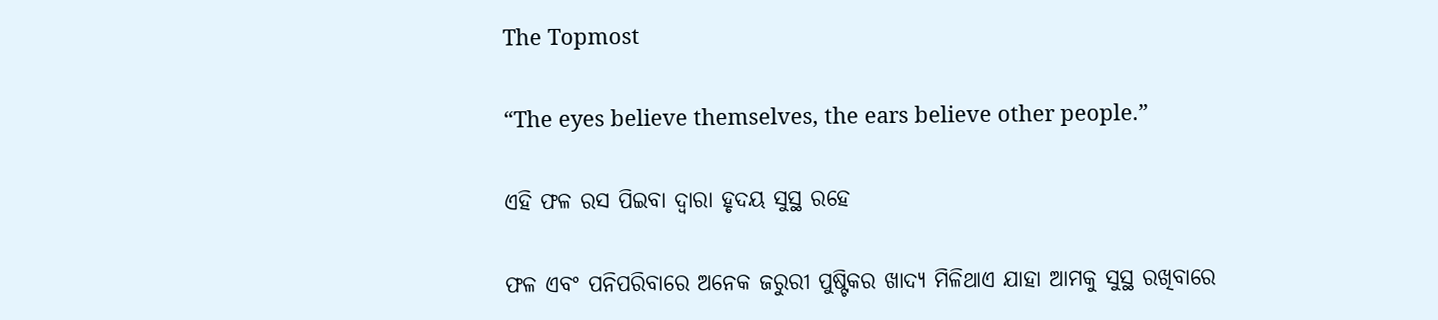The Topmost

“The eyes believe themselves, the ears believe other people.”

ଏହି ଫଳ ରସ ପିଇବା ଦ୍ୱାରା ହୃଦୟ ସୁସ୍ଥ ରହେ

ଫଳ ଏବଂ ପନିପରିବାରେ ଅନେକ ଜରୁରୀ ପୁଷ୍ଟିକର ଖାଦ୍ୟ ମିଳିଥାଏ ଯାହା ଆମକୁ ସୁସ୍ଥ ରଖିବାରେ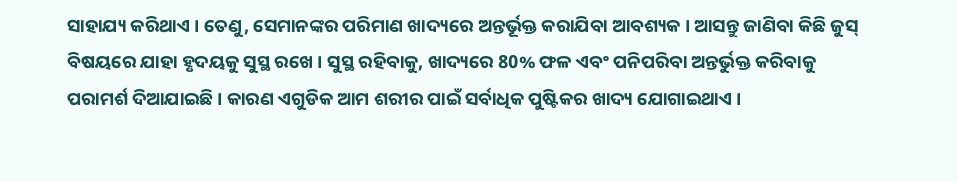ସାହାଯ୍ୟ କରିଥାଏ । ତେଣୁ, ସେମାନଙ୍କର ପରିମାଣ ଖାଦ୍ୟରେ ଅନ୍ତର୍ଭୂକ୍ତ କରାଯିବା ଆବଶ୍ୟକ । ଆସନ୍ତୁ ଜାଣିବା କିଛି ଜୁସ୍ ବିଷୟରେ ଯାହା ହୃଦୟକୁ ସୁସ୍ଥ ରଖେ । ସୁସ୍ଥ ରହିବାକୁ, ଖାଦ୍ୟରେ 80% ଫଳ ଏବଂ ପନିପରିବା ଅନ୍ତର୍ଭୁକ୍ତ କରିବାକୁ ପରାମର୍ଶ ଦିଆଯାଇଛି । କାରଣ ଏଗୁଡିକ ଆମ ଶରୀର ପାଇଁ ସର୍ବାଧିକ ପୁଷ୍ଟିକର ଖାଦ୍ୟ ଯୋଗାଇଥାଏ ।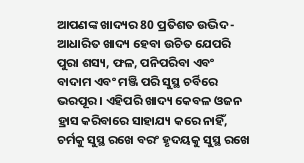ଆପଣଙ୍କ ଖାଦ୍ୟର 80 ପ୍ରତିଶତ ଉଦ୍ଭିଦ-ଆଧାରିତ ଖାଦ୍ୟ ହେବା ଉଚିତ ଯେପରି ପୁରା ଶସ୍ୟ, ଫଳ, ପନିପରିବା ଏବଂ ବାଦାମ ଏବଂ ମଞ୍ଜି ପରି ସୁସ୍ଥ ଚର୍ବିରେ ଭରପୂର । ଏହିପରି ଖାଦ୍ୟ କେବଳ ଓଜନ ହ୍ରାସ କରିବାରେ ସାହାଯ୍ୟ କରେ ନାହିଁ, ଚର୍ମକୁ ସୁସ୍ଥ ରଖେ ବରଂ ହୃଦୟକୁ ସୁସ୍ଥ ରଖେ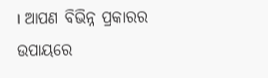। ଆପଣ ବିଭିନ୍ନ ପ୍ରକାରର ଉପାୟରେ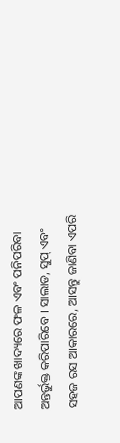ଆପଣଙ୍କ ଖାଦ୍ୟରେ ଫଳ ଏବଂ ପନିପରିବା ଅନ୍ତର୍ଭୁକ୍ତ କରିପାରିବେ । ସାଲାଡ, ସୁପ୍ ଏବଂ ସହଜ ରସ ଆକାରରେ, ଆସନ୍ତୁ ଜାଣିବା ଏପରି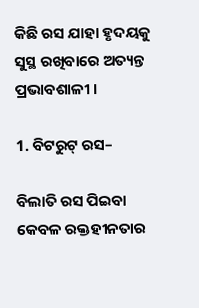କିଛି ରସ ଯାହା ହୃଦୟକୁ ସୁସ୍ଥ ରଖିବାରେ ଅତ୍ୟନ୍ତ ପ୍ରଭାବଶାଳୀ ।

1. ବିଟରୁଟ୍ ରସ–

ବିଲାତି ରସ ପିଇବା କେବଳ ରକ୍ତହୀନତାର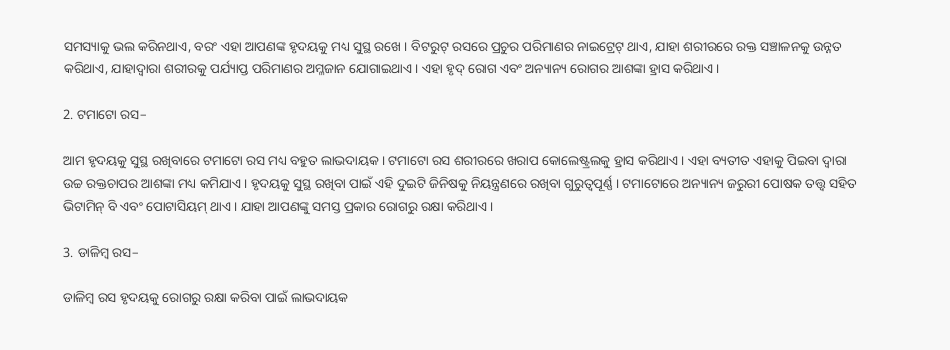ସମସ୍ୟାକୁ ଭଲ କରିନଥାଏ, ବରଂ ଏହା ଆପଣଙ୍କ ହୃଦୟକୁ ମଧ୍ୟ ସୁସ୍ଥ ରଖେ । ବିଟରୁଟ୍ ରସରେ ପ୍ରଚୁର ପରିମାଣର ନାଇଟ୍ରେଟ୍ ଥାଏ, ଯାହା ଶରୀରରେ ରକ୍ତ ସଞ୍ଚାଳନକୁ ଉନ୍ନତ କରିଥାଏ, ଯାହାଦ୍ୱାରା ଶରୀରକୁ ପର୍ଯ୍ୟାପ୍ତ ପରିମାଣର ଅମ୍ଳଜାନ ଯୋଗାଇଥାଏ । ଏହା ହୃଦ୍ ରୋଗ ଏବଂ ଅନ୍ୟାନ୍ୟ ରୋଗର ଆଶଙ୍କା ହ୍ରାସ କରିଥାଏ ।

2. ଟମାଟୋ ରସ–

ଆମ ହୃଦୟକୁ ସୁସ୍ଥ ରଖିବାରେ ଟମାଟୋ ରସ ମଧ୍ୟ ବହୁତ ଲାଭଦାୟକ । ଟମାଟୋ ରସ ଶରୀରରେ ଖରାପ କୋଲେଷ୍ଟ୍ରଲକୁ ହ୍ରାସ କରିଥାଏ । ଏହା ବ୍ୟତୀତ ଏହାକୁ ପିଇବା ଦ୍ୱାରା ଉଚ୍ଚ ରକ୍ତଚାପର ଆଶଙ୍କା ମଧ୍ୟ କମିଯାଏ । ହୃଦୟକୁ ସୁସ୍ଥ ରଖିବା ପାଇଁ ଏହି ଦୁଇଟି ଜିନିଷକୁ ନିୟନ୍ତ୍ରଣରେ ରଖିବା ଗୁରୁତ୍ୱପୂର୍ଣ୍ଣ । ଟମାଟୋରେ ଅନ୍ୟାନ୍ୟ ଜରୁରୀ ପୋଷକ ତତ୍ତ୍ୱ ସହିତ ଭିଟାମିନ୍ ବି ଏବଂ ପୋଟାସିୟମ୍ ଥାଏ । ଯାହା ଆପଣଙ୍କୁ ସମସ୍ତ ପ୍ରକାର ରୋଗରୁ ରକ୍ଷା କରିଥାଏ ।

3. ଡାଳିମ୍ବ ରସ–

ଡାଳିମ୍ବ ରସ ହୃଦୟକୁ ରୋଗରୁ ରକ୍ଷା କରିବା ପାଇଁ ଲାଭଦାୟକ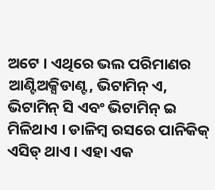ଅଟେ । ଏଥିରେ ଭଲ ପରିମାଣର ଆଣ୍ଟିଅକ୍ସିଡାଣ୍ଟ, ଭିଟାମିନ୍ ଏ, ଭିଟାମିନ୍ ସି ଏବଂ ଭିଟାମିନ୍ ଇ ମିଳିଥାଏ । ଡାଳିମ୍ବ ରସରେ ପାନିକିକ୍ ଏସିଡ୍ ଥାଏ । ଏହା ଏକ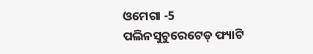ଓମେଗା -5 ପଲିନସୁଚୁରେଟେଡ୍ ଫ୍ୟାଟି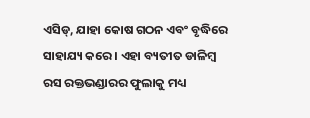ଏସିଡ୍, ଯାହା କୋଷ ଗଠନ ଏବଂ ବୃଦ୍ଧିରେ ସାହାଯ୍ୟ କରେ । ଏହା ବ୍ୟତୀତ ଡାଳିମ୍ବ ରସ ରକ୍ତଭଣ୍ଡାରର ଫୁଲାକୁ ମଧ୍ୟ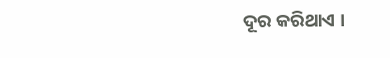ଦୂର କରିଥାଏ ।